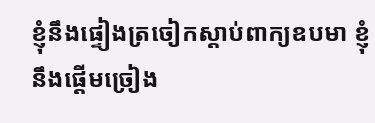ខ្ញុំនឹងផ្ទៀងត្រចៀកស្តាប់ពាក្យឧបមា ខ្ញុំនឹងផ្តើមច្រៀង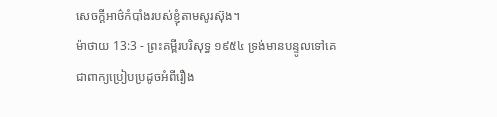សេចក្ដីអាថ៌កំបាំងរបស់ខ្ញុំតាមសូរស៊ុង។
ម៉ាថាយ 13:3 - ព្រះគម្ពីរបរិសុទ្ធ ១៩៥៤ ទ្រង់មានបន្ទូលទៅគេ ជាពាក្យប្រៀបប្រដូចអំពីរឿង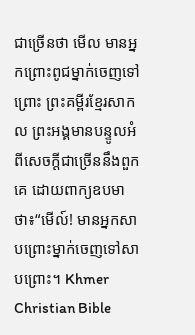ជាច្រើនថា មើល មានអ្នកព្រោះពូជម្នាក់ចេញទៅព្រោះ ព្រះគម្ពីរខ្មែរសាកល ព្រះអង្គមានបន្ទូលអំពីសេចក្ដីជាច្រើននឹងពួកគេ ដោយពាក្យឧបមាថា៖“មើល៍! មានអ្នកសាបព្រោះម្នាក់ចេញទៅសាបព្រោះ។ Khmer Christian Bible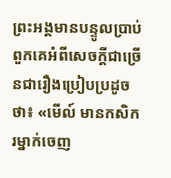ព្រះអង្គមានបន្ទូលប្រាប់ពួកគេអំពីសេចក្ដីជាច្រើនជារឿងប្រៀបប្រដូចថា៖ «មើល៍ មានកសិករម្នាក់ចេញ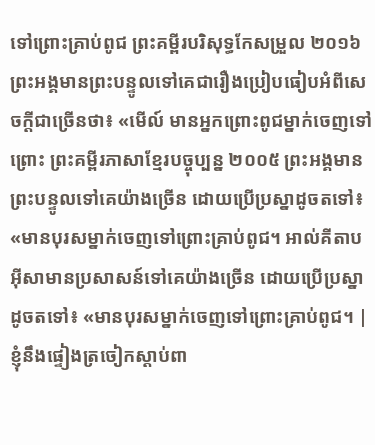ទៅព្រោះគ្រាប់ពូជ ព្រះគម្ពីរបរិសុទ្ធកែសម្រួល ២០១៦ ព្រះអង្គមានព្រះបន្ទូលទៅគេជារឿងប្រៀបធៀបអំពីសេចក្ដីជាច្រើនថា៖ «មើល៍ មានអ្នកព្រោះពូជម្នាក់ចេញទៅព្រោះ ព្រះគម្ពីរភាសាខ្មែរបច្ចុប្បន្ន ២០០៥ ព្រះអង្គមានព្រះបន្ទូលទៅគេយ៉ាងច្រើន ដោយប្រើប្រស្នាដូចតទៅ៖ «មានបុរសម្នាក់ចេញទៅព្រោះគ្រាប់ពូជ។ អាល់គីតាប អ៊ីសាមានប្រសាសន៍ទៅគេយ៉ាងច្រើន ដោយប្រើប្រស្នាដូចតទៅ៖ «មានបុរសម្នាក់ចេញទៅព្រោះគ្រាប់ពូជ។ |
ខ្ញុំនឹងផ្ទៀងត្រចៀកស្តាប់ពា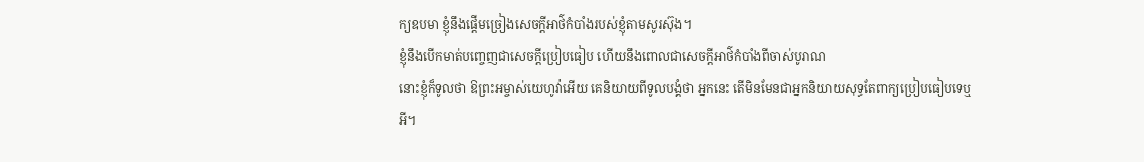ក្យឧបមា ខ្ញុំនឹងផ្តើមច្រៀងសេចក្ដីអាថ៌កំបាំងរបស់ខ្ញុំតាមសូរស៊ុង។
ខ្ញុំនឹងបើកមាត់បញ្ចេញជាសេចក្ដីប្រៀបធៀប ហើយនឹងពោលជាសេចក្ដីអាថ៌កំបាំងពីចាស់បូរាណ
នោះខ្ញុំក៏ទូលថា ឱព្រះអម្ចាស់យេហូវ៉ាអើយ គេនិយាយពីទូលបង្គំថា អ្នកនេះ តើមិនមែនជាអ្នកនិយាយសុទ្ធតែពាក្យប្រៀបធៀបទេឬអី។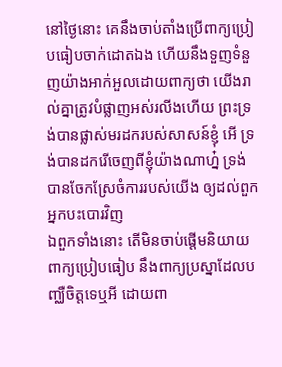នៅថ្ងៃនោះ គេនឹងចាប់តាំងប្រើពាក្យប្រៀបធៀបចាក់ដោតឯង ហើយនឹងទួញទំនួញយ៉ាងអាក់អួលដោយពាក្យថា យើងរាល់គ្នាត្រូវបំផ្លាញអស់រលីងហើយ ព្រះទ្រង់បានផ្លាស់មរដករបស់សាសន៍ខ្ញុំ អើ ទ្រង់បានដករើចេញពីខ្ញុំយ៉ាងណាហ្ន៎ ទ្រង់បានចែកស្រែចំការរបស់យើង ឲ្យដល់ពួកអ្នកបះបោរវិញ
ឯពួកទាំងនោះ តើមិនចាប់ផ្តើមនិយាយពាក្យប្រៀបធៀប នឹងពាក្យប្រស្នាដែលបញ្ឈឺចិត្តទេឬអី ដោយពា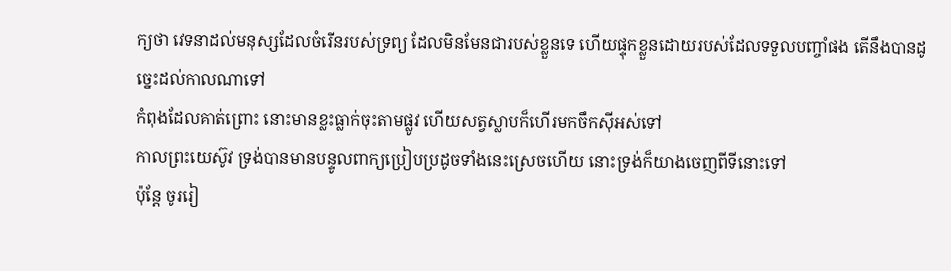ក្យថា វេទនាដល់មនុស្សដែលចំរើនរបស់ទ្រព្យ ដែលមិនមែនជារបស់ខ្លួនទេ ហើយផ្ទុកខ្លួនដោយរបស់ដែលទទួលបញ្ចាំផង តើនឹងបានដូច្នេះដល់កាលណាទៅ
កំពុងដែលគាត់ព្រោះ នោះមានខ្លះធ្លាក់ចុះតាមផ្លូវ ហើយសត្វស្លាបក៏ហើរមកចឹកស៊ីអស់ទៅ
កាលព្រះយេស៊ូវ ទ្រង់បានមានបន្ទូលពាក្យប្រៀបប្រដូចទាំងនេះស្រេចហើយ នោះទ្រង់ក៏យាងចេញពីទីនោះទៅ
ប៉ុន្តែ ចូររៀ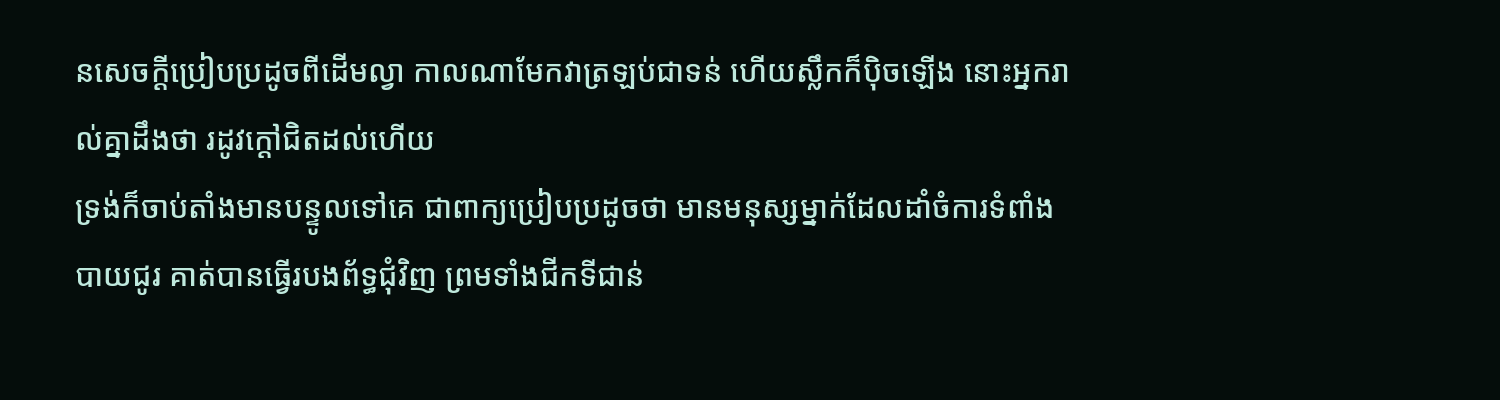នសេចក្ដីប្រៀបប្រដូចពីដើមល្វា កាលណាមែកវាត្រឡប់ជាទន់ ហើយស្លឹកក៏ប៉ិចឡើង នោះអ្នករាល់គ្នាដឹងថា រដូវក្តៅជិតដល់ហើយ
ទ្រង់ក៏ចាប់តាំងមានបន្ទូលទៅគេ ជាពាក្យប្រៀបប្រដូចថា មានមនុស្សម្នាក់ដែលដាំចំការទំពាំងបាយជូរ គាត់បានធ្វើរបងព័ទ្ធជុំវិញ ព្រមទាំងជីកទីជាន់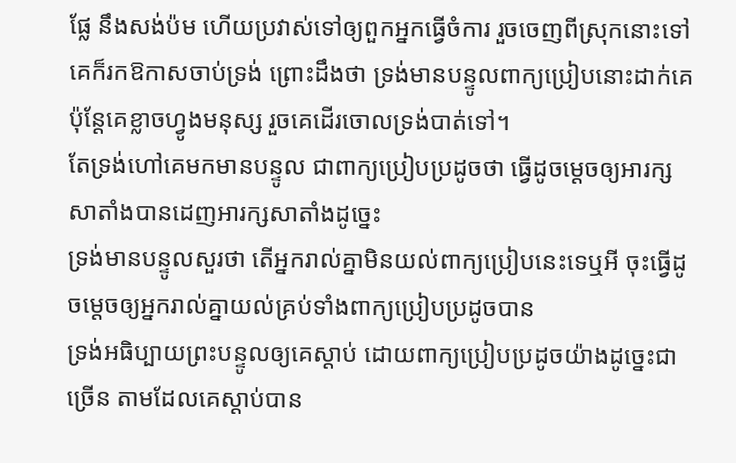ផ្លែ នឹងសង់ប៉ម ហើយប្រវាស់ទៅឲ្យពួកអ្នកធ្វើចំការ រួចចេញពីស្រុកនោះទៅ
គេក៏រកឱកាសចាប់ទ្រង់ ព្រោះដឹងថា ទ្រង់មានបន្ទូលពាក្យប្រៀបនោះដាក់គេ ប៉ុន្តែគេខ្លាចហ្វូងមនុស្ស រួចគេដើរចោលទ្រង់បាត់ទៅ។
តែទ្រង់ហៅគេមកមានបន្ទូល ជាពាក្យប្រៀបប្រដូចថា ធ្វើដូចម្តេចឲ្យអារក្សសាតាំងបានដេញអារក្សសាតាំងដូច្នេះ
ទ្រង់មានបន្ទូលសួរថា តើអ្នករាល់គ្នាមិនយល់ពាក្យប្រៀបនេះទេឬអី ចុះធ្វើដូចម្តេចឲ្យអ្នករាល់គ្នាយល់គ្រប់ទាំងពាក្យប្រៀបប្រដូចបាន
ទ្រង់អធិប្បាយព្រះបន្ទូលឲ្យគេស្តាប់ ដោយពាក្យប្រៀបប្រដូចយ៉ាងដូច្នេះជាច្រើន តាមដែលគេស្តាប់បាន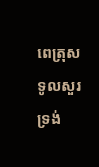ពេត្រុសទូលសួរទ្រង់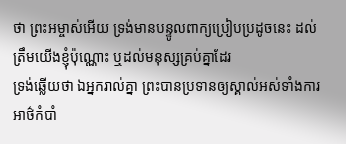ថា ព្រះអម្ចាស់អើយ ទ្រង់មានបន្ទូលពាក្យប្រៀបប្រដូចនេះ ដល់ត្រឹមយើងខ្ញុំប៉ុណ្ណោះ ឬដល់មនុស្សគ្រប់គ្នាដែរ
ទ្រង់ឆ្លើយថា ឯអ្នករាល់គ្នា ព្រះបានប្រទានឲ្យស្គាល់អស់ទាំងការអាថ៌កំបាំ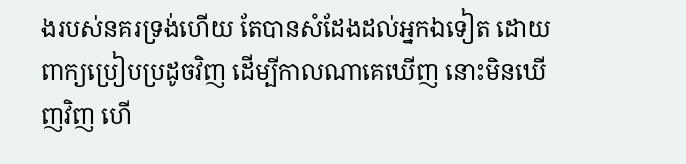ងរបស់នគរទ្រង់ហើយ តែបានសំដែងដល់អ្នកឯទៀត ដោយពាក្យប្រៀបប្រដូចវិញ ដើម្បីកាលណាគេឃើញ នោះមិនឃើញវិញ ហើ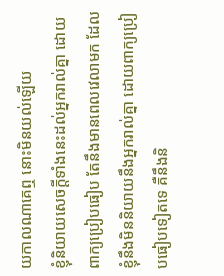យកាលណាគេឮ នោះមិនយល់ឡើយ
ខ្ញុំនិយាយសេចក្ដីទាំងនេះដល់អ្នករាល់គ្នា ដោយពាក្យប្រៀបធៀប តែនឹងមានពេលវេលាមក ដែលខ្ញុំនឹងមិននិយាយនឹងអ្នករាល់គ្នា ដោយពាក្យប្រៀបធៀបទៀតទេ គឺនឹងនិ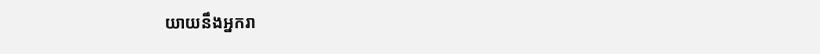យាយនឹងអ្នករា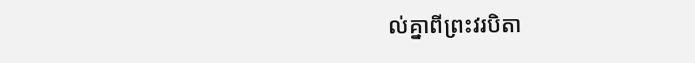ល់គ្នាពីព្រះវរបិតា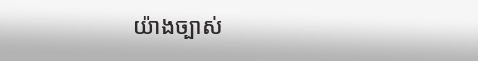យ៉ាងច្បាស់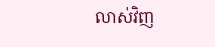លាស់វិញ